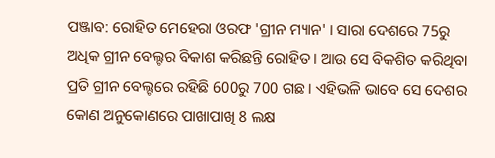ପଞ୍ଜାବ: ରୋହିତ ମେହେରା ଓରଫ 'ଗ୍ରୀନ ମ୍ୟାନ' । ସାରା ଦେଶରେ 75ରୁ ଅଧିକ ଗ୍ରୀନ ବେଲ୍ଟର ବିକାଶ କରିଛନ୍ତି ରୋହିତ । ଆଉ ସେ ବିକଶିତ କରିଥିବା ପ୍ରତି ଗ୍ରୀନ ବେଲ୍ଟରେ ରହିଛି 600ରୁ 700 ଗଛ । ଏହିଭଳି ଭାବେ ସେ ଦେଶର କୋଣ ଅନୁକୋଣରେ ପାଖାପାଖି 8 ଲକ୍ଷ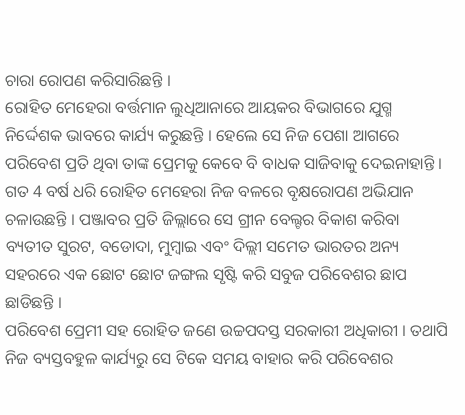ଚାରା ରୋପଣ କରିସାରିଛନ୍ତି ।
ରୋହିତ ମେହେରା ବର୍ତ୍ତମାନ ଲୁଧିଆନାରେ ଆୟକର ବିଭାଗରେ ଯୁଗ୍ମ ନିର୍ଦ୍ଦେଶକ ଭାବରେ କାର୍ଯ୍ୟ କରୁଛନ୍ତି । ହେଲେ ସେ ନିଜ ପେଶା ଆଗରେ ପରିବେଶ ପ୍ରତି ଥିବା ତାଙ୍କ ପ୍ରେମକୁ କେବେ ବି ବାଧକ ସାଜିବାକୁ ଦେଇନାହାନ୍ତି । ଗତ 4 ବର୍ଷ ଧରି ରୋହିତ ମେହେରା ନିଜ ବଳରେ ବୃକ୍ଷରୋପଣ ଅଭିଯାନ ଚଳାଉଛନ୍ତି । ପଞ୍ଜାବର ପ୍ରତି ଜିଲ୍ଲାରେ ସେ ଗ୍ରୀନ ବେଲ୍ଟର ବିକାଶ କରିବା ବ୍ୟତୀତ ସୁରଟ, ବଡୋଦା, ମୁମ୍ବାଇ ଏବଂ ଦିଲ୍ଲୀ ସମେତ ଭାରତର ଅନ୍ୟ ସହରରେ ଏକ ଛୋଟ ଛୋଟ ଜଙ୍ଗଲ ସୃଷ୍ଟି କରି ସବୁଜ ପରିବେଶର ଛାପ ଛାଡିଛନ୍ତି ।
ପରିବେଶ ପ୍ରେମୀ ସହ ରୋହିତ ଜଣେ ଉଚ୍ଚପଦସ୍ତ ସରକାରୀ ଅଧିକାରୀ । ତଥାପି ନିଜ ବ୍ୟସ୍ତବହୁଳ କାର୍ଯ୍ୟରୁ ସେ ଟିକେ ସମୟ ବାହାର କରି ପରିବେଶର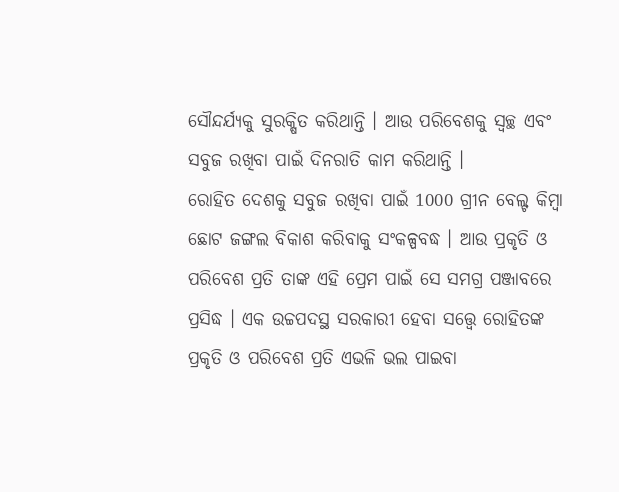ସୌନ୍ଦର୍ଯ୍ୟକୁ ସୁରକ୍ଷିତ କରିଥାନ୍ତି । ଆଉ ପରିବେଶକୁ ସ୍ବଚ୍ଛ ଏବଂ ସବୁଜ ରଖିବା ପାଇଁ ଦିନରାତି କାମ କରିଥାନ୍ତି ।
ରୋହିତ ଦେଶକୁ ସବୁଜ ରଖିବା ପାଇଁ 1000 ଗ୍ରୀନ ବେଲ୍ଟ କିମ୍ବା ଛୋଟ ଜଙ୍ଗଲ ବିକାଶ କରିବାକୁ ସଂକଳ୍ପବଦ୍ଧ । ଆଉ ପ୍ରକୃତି ଓ ପରିବେଶ ପ୍ରତି ତାଙ୍କ ଏହି ପ୍ରେମ ପାଇଁ ସେ ସମଗ୍ର ପଞ୍ଜାବରେ ପ୍ରସିଦ୍ଧ । ଏକ ଉଚ୍ଚପଦସ୍ଥ ସରକାରୀ ହେବା ସତ୍ତ୍ବେ ରୋହିତଙ୍କ ପ୍ରକୃତି ଓ ପରିବେଶ ପ୍ରତି ଏଭଳି ଭଲ ପାଇବା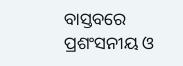ବାସ୍ତବରେ ପ୍ରଶଂସନୀୟ ଓ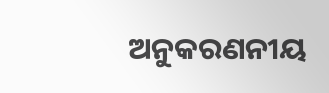ଅନୁକରଣନୀୟ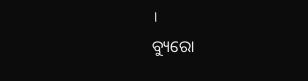।
ବ୍ୟୁରୋ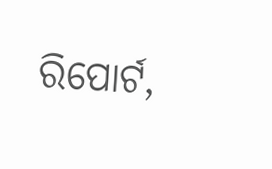ରିପୋର୍ଟ,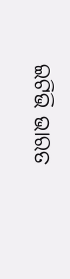ଇଟିଭି ଭାରତ